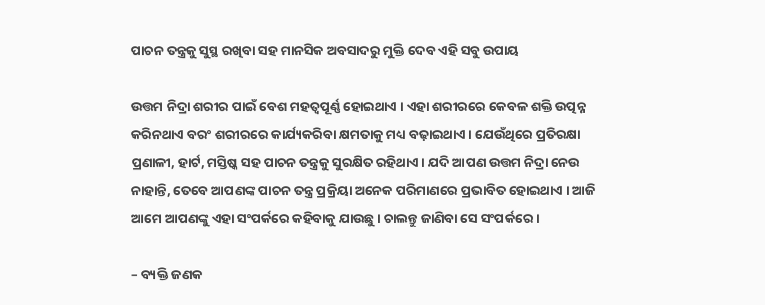ପାଚନ ତନ୍ତ୍ରକୁ ସୁସ୍ଥ ରଖିବା ସହ ମାନସିକ ଅବସାଦରୁ ମୁକ୍ତି ଦେବ ଏହି ସବୁ ଉପାୟ

ଉତ୍ତମ ନିଦ୍ରା ଶରୀର ପାଇଁ ବେଶ ମହତ୍ୱପୂର୍ଣ୍ଣ ହୋଇଥାଏ । ଏହା ଶରୀରରେ କେବଳ ଶକ୍ତି ଉତ୍ପନ୍ନ କରିନଥାଏ ବରଂ ଶରୀରରେ କାର୍ଯ୍ୟକରିବା କ୍ଷମତାକୁ ମଧ୍ୟ ବଢ଼ାଇଥାଏ । ଯେଉଁଥିରେ ପ୍ରତିରକ୍ଷା ପ୍ରଣାଳୀ, ହାର୍ଟ, ମସ୍ତିଷ୍କ ସହ ପାଚନ ତନ୍ତ୍ରକୁ ସୁରକ୍ଷିତ ରହିଥାଏ । ଯଦି ଆପଣ ଉତ୍ତମ ନିଦ୍ରା ନେଉ ନାହାନ୍ତି, ତେବେ ଆପଣଙ୍କ ପାଚନ ତନ୍ତ୍ର ପ୍ରକ୍ରିୟା ଅନେକ ପରିମାଣରେ ପ୍ରଭାବିତ ହୋଇଥାଏ । ଆଜି ଆମେ ଆପଣଙ୍କୁ ଏହା ସଂପର୍କରେ କହିବାକୁ ଯାଉଛୁ । ଚାଲନ୍ତୁ ଜାଣିବା ସେ ସଂପର୍କରେ ।

– ବ୍ୟକ୍ତି ଜଣକ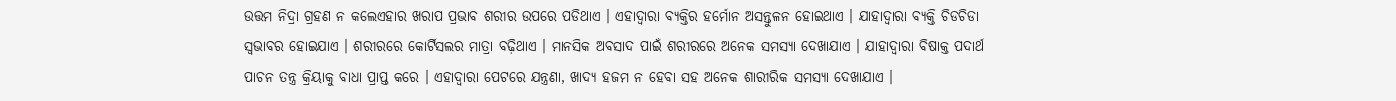ଉତ୍ତମ ନିଦ୍ରା ଗ୍ରହଣ ନ କଲେଏହାର ଖରାପ ପ୍ରଭାବ ଶରୀର ଉପରେ ପଡିଥାଏ । ଏହାଦ୍ୱାରା ବ୍ୟକ୍ତିର ହର୍ମୋନ ଅସନ୍ତୁଳନ ହୋଇଥାଏ । ଯାହାଦ୍ୱାରା ବ୍ୟକ୍ତି ଚିଡଚିଡା ସ୍ୱଭାବର ହୋଇଯାଏ । ଶରୀରରେ କୋର୍ଟିସଲର ମାତ୍ରା ବଢ଼ିଥାଏ । ମାନସିକ ଅବସାଦ ପାଇଁ ଶରୀରରେ ଅନେକ ସମସ୍ୟା ଦେଖାଯାଏ । ଯାହାଦ୍ୱାରା ବିଷାକ୍ତ ପଦାର୍ଥ ପାଚନ ତନ୍ତ୍ର କ୍ରିୟାକୁ ବାଧା ପ୍ରାପ୍ତ କରେ । ଏହାଦ୍ୱାରା ପେଟରେ ଯନ୍ତ୍ରଣା, ଖାଦ୍ୟ ହଜମ ନ ହେବା ସହ ଅନେକ ଶାରୀରିକ ସମସ୍ୟା ଦେଖାଯାଏ ।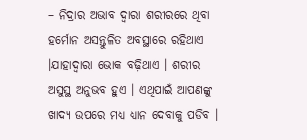– ନିଦ୍ରାର ଅଭାବ ଦ୍ୱାରା ଶରୀରରେ ଥିବା ହର୍ମୋନ ଅସନ୍ତୁଳିତ ଅବସ୍ଥାରେ ରହିଥାଏ ।ଯାହାଦ୍ୱାରା ଭୋକ ବଢ଼ିଥାଏ । ଶରୀର ଅସୁସ୍ଥ ଅନୁଭବ ହୁଏ । ଏଥିପାଇଁ ଆପଣଙ୍କୁ ଖାଦ୍ୟ ଉପରେ ମଧ୍ୟ ଧ୍ୟାନ ଦେବାକୁ ପଡିବ ।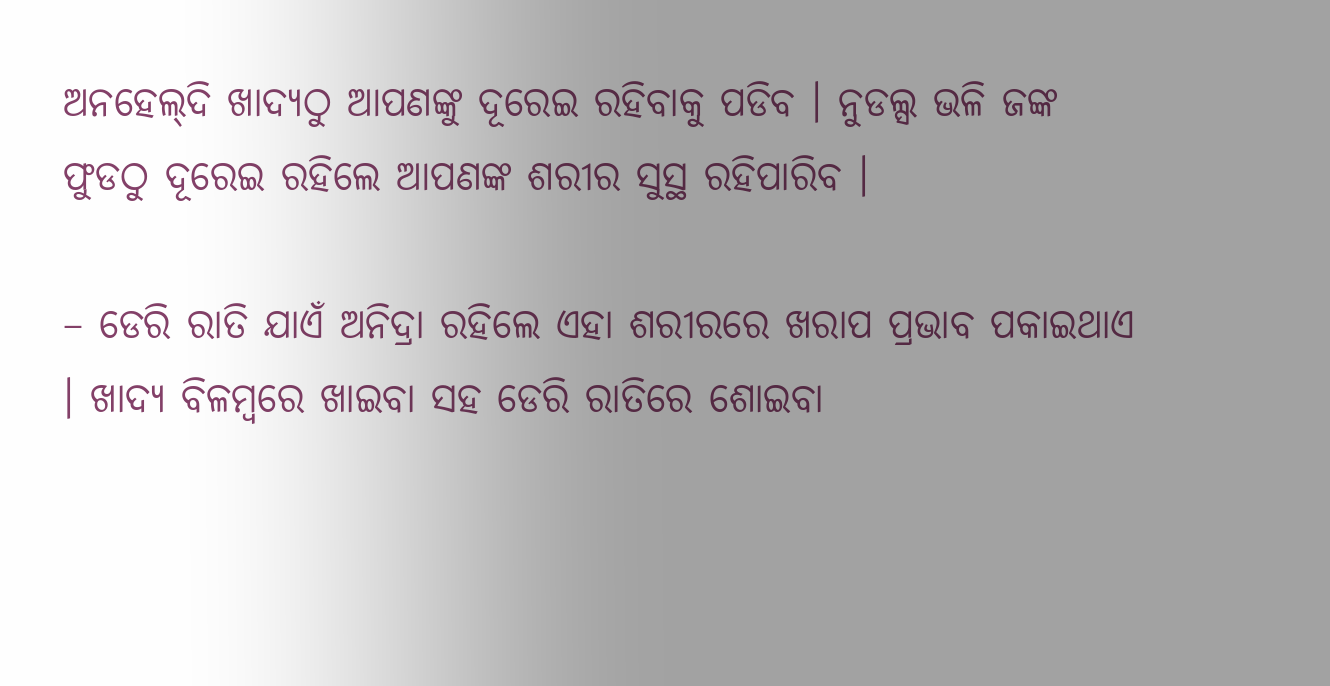ଅନହେଲ୍‌ଦି ଖାଦ୍ୟଠୁ ଆପଣଙ୍କୁ ଦୂରେଇ ରହିବାକୁ ପଡିବ । ନୁଡଲ୍ସ ଭଳି ଜଙ୍କ ଫୁଡଠୁ ଦୂରେଇ ରହିଲେ ଆପଣଙ୍କ ଶରୀର ସୁସ୍ଥ ରହିପାରିବ ।

– ଡେରି ରାତି ଯାଏଁ ଅନିଦ୍ରା ରହିଲେ ଏହା ଶରୀରରେ ଖରାପ ପ୍ରଭାବ ପକାଇଥାଏ । ଖାଦ୍ୟ ବିଳମ୍ବରେ ଖାଇବା ସହ ଡେରି ରାତିରେ ଶୋଇବା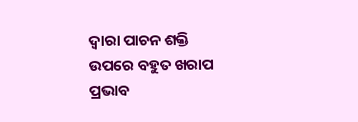ଦ୍ୱାରା ପାଚନ ଶକ୍ତି ଉପରେ ବହୁତ ଖରାପ ପ୍ରଭାବ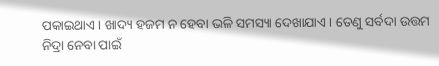ପକାଇଥାଏ । ଖାଦ୍ୟ ହଜମ ନ ହେବା ଭଳି ସମସ୍ୟା ଦେଖାଯାଏ । ତେଣୁ ସର୍ବଦା ଉତ୍ତମ ନିଦ୍ରା ନେବା ପାଇଁ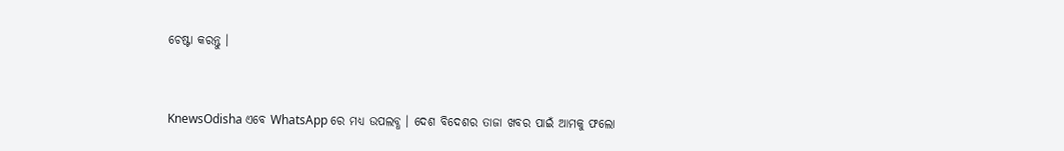ଚେଷ୍ଟା କରନ୍ତୁ ।


KnewsOdisha ଏବେ WhatsApp ରେ ମଧ୍ୟ ଉପଲବ୍ଧ । ଦେଶ ବିଦେଶର ତାଜା ଖବର ପାଇଁ ଆମକୁ ଫଲୋ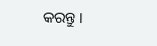କରନ୍ତୁ ।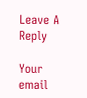Leave A Reply

Your email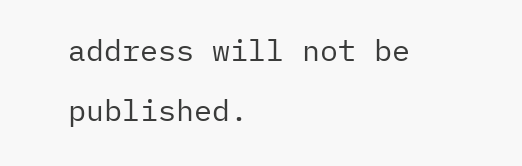address will not be published.